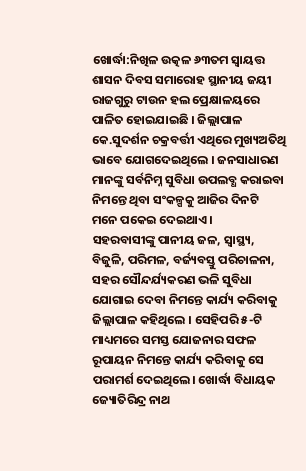ଖୋର୍ଦ୍ଧା:ନିଖିଳ ଉତ୍କଳ ୬୩ତମ ସ୍ବାୟତ୍ତ ଶାସନ ଦିବସ ସମାରୋହ ସ୍ଥାନୀୟ ଜୟୀ ରାଜଗୁରୁ ଟାଉନ ହଲ ପ୍ରେକ୍ଷାଳୟରେ ପାଳିତ ହୋଇଯାଇଛି । ଜିଲ୍ଲାପାଳ କେ.ସୁଦର୍ଶନ ଚକ୍ରବର୍ତ୍ତୀ ଏଥିରେ ମୁଖ୍ୟଅତିଥି ଭାବେ ଯୋଗଦେଇଥିଲେ । ଜନସାଧାରଣ ମାନଙ୍କୁ ସର୍ବନିମ୍ନ ସୁବିଧା ଉପଲବ୍ଧ କରାଇବା ନିମନ୍ତେ ଥିବା ସଂକଳ୍ପକୁ ଆଜିର ଦିନଟି ମନେ ପକେଇ ଦେଇଥାଏ ।
ସହରବାସୀଙ୍କୁ ପାନୀୟ ଜଳ, ସ୍ବାସ୍ଥ୍ୟ, ବିଜୁଳି, ପରିମଳ, ବର୍ଜ୍ୟବସ୍ତୁ ପରିଚାଳନା, ସହର ସୌନ୍ଦର୍ଯ୍ୟକରଣ ଭଳି ସୁବିଧା ଯୋଗାଇ ଦେବା ନିମନ୍ତେ କାର୍ଯ୍ୟ କରିବାକୁ ଜିଲ୍ଲାପାଳ କହିଥିଲେ । ସେହିପରି ୫-ଟି ମାଧ୍ୟମରେ ସମସ୍ତ ଯୋଜନାର ସଫଳ ରୂପାୟନ ନିମନ୍ତେ କାର୍ଯ୍ୟ କରିବାକୁ ସେ ପରାମର୍ଶ ଦେଇଥିଲେ। ଖୋର୍ଦ୍ଧା ବିଧାୟକ ଜ୍ୟୋତିରିନ୍ଦ୍ର ନାଥ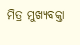ମିତ୍ର ମୁଖ୍ୟବକ୍ତା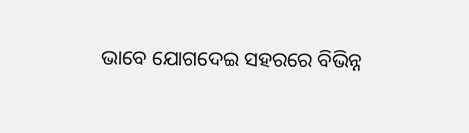ଭାବେ ଯୋଗଦେଇ ସହରରେ ବିଭିନ୍ନ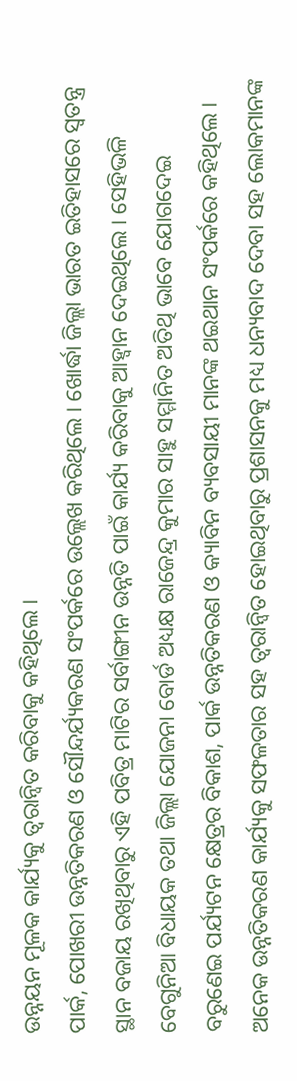ଉନ୍ନୟନ ମୂଳକ କାର୍ଯ୍ୟକୁ ତ୍ବରାନ୍ବିତ କରିବାକୁ କହିଥିଲେ ।
ପାର୍କ, ପୋଖରୀ ଉନ୍ନତିକରଣ ଓ ସୌନ୍ଦର୍ଯ୍ୟକରଣ ସଂପର୍କରେ ଉଲ୍ଲେଖ କରିଥିଲେ । ଖୋର୍ଦ୍ଧା ଜିଲ୍ଲା ଭାରତ ଇତିହାସରେ ସ୍ବତନ୍ତ୍ର ସ୍ଥାନ ବଜାୟ ରଖିଥିବାରୁ ଏହି ପବିତ୍ର ମାଟିର ସର୍ବାଙ୍ଗୀନ ଉନ୍ନତି ପାଇଁ କାର୍ଯ୍ୟ କରିବାକୁ ଆହ୍ବାନ ଦେଇଥିଲେ । ସେହିଭଳି ବେଗୁନିଆ ବିଧାୟକ ତଥା ଜିଲ୍ଲା ଯୋଜନା ବୋର୍ଡ ଅଧ୍ୟକ୍ଷ ରାଜେନ୍ଦ୍ର କୁମାର ସାହୁ ସମ୍ମାନିତ ଅତିଥି ଭାବେ ଯୋଗଦେଇ ବରୁଣେଇ ପର୍ଯ୍ୟଟନ କ୍ଷେତ୍ରର ବିକାଶ, ପାର୍କ ଉନ୍ନତିକରଣ ଓ କ୍ୟାବିନ ବ୍ୟବସାୟୀ ମାନଙ୍କ ଥଇଥାନ ସଂପର୍କରେ କହିଥିଲେ ।
ଅନେକ ଉନ୍ନତିକରଣ କାର୍ଯ୍ୟକୁ ସଫଳତାର ସହ ତ୍ବରାନ୍ବିତ ହୋଇଥିବାରୁ ପ୍ରଶାସନକୁ ମଧ୍ୟ ଧନ୍ୟବାଦ ଦେବା ସହ ଲୋକମାନଙ୍କ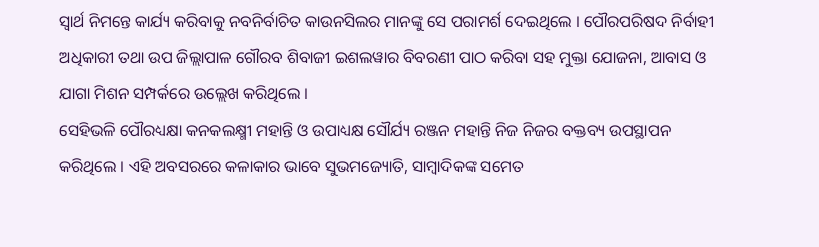ସ୍ବାର୍ଥ ନିମନ୍ତେ କାର୍ଯ୍ୟ କରିବାକୁ ନବନିର୍ବାଚିତ କାଉନସିଲର ମାନଙ୍କୁ ସେ ପରାମର୍ଶ ଦେଇଥିଲେ । ପୌରପରିଷଦ ନିର୍ବାହୀ ଅଧିକାରୀ ତଥା ଉପ ଜିଲ୍ଲାପାଳ ଗୌରବ ଶିବାଜୀ ଇଶଲୱାର ବିବରଣୀ ପାଠ କରିବା ସହ ମୁକ୍ତା ଯୋଜନା, ଆବାସ ଓ ଯାଗା ମିଶନ ସମ୍ପର୍କରେ ଉଲ୍ଲେଖ କରିଥିଲେ ।
ସେହିଭଳି ପୌରଧ୍ୟକ୍ଷା କନକଲକ୍ଷ୍ମୀ ମହାନ୍ତି ଓ ଉପାଧ୍ୟକ୍ଷ ସୌର୍ଯ୍ୟ ରଞ୍ଜନ ମହାନ୍ତି ନିଜ ନିଜର ବକ୍ତବ୍ୟ ଉପସ୍ଥାପନ କରିଥିଲେ । ଏହି ଅବସରରେ କଳାକାର ଭାବେ ସୁଭମଜ୍ୟୋତି, ସାମ୍ବାଦିକଙ୍କ ସମେତ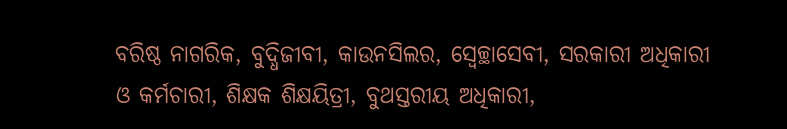ବରିଷ୍ଠ ନାଗରିକ, ବୁଦ୍ଧିଜୀବୀ, କାଉନସିଲର, ସ୍ବେଚ୍ଛାସେବୀ, ସରକାରୀ ଅଧିକାରୀ ଓ କର୍ମଚାରୀ, ଶିକ୍ଷକ ଶିକ୍ଷୟିତ୍ରୀ, ବୁଥସ୍ତରୀୟ ଅଧିକାରୀ,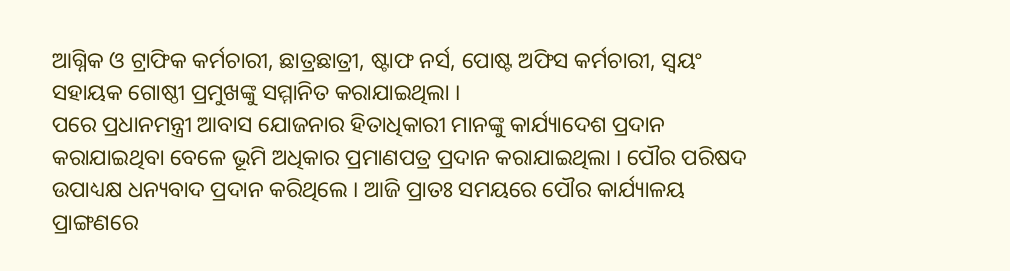ଆଗ୍ନିକ ଓ ଟ୍ରାଫିକ କର୍ମଚାରୀ, ଛାତ୍ରଛାତ୍ରୀ, ଷ୍ଟାଫ ନର୍ସ, ପୋଷ୍ଟ ଅଫିସ କର୍ମଚାରୀ, ସ୍ବୟଂ ସହାୟକ ଗୋଷ୍ଠୀ ପ୍ରମୁଖଙ୍କୁ ସମ୍ମାନିତ କରାଯାଇଥିଲା ।
ପରେ ପ୍ରଧାନମନ୍ତ୍ରୀ ଆବାସ ଯୋଜନାର ହିତାଧିକାରୀ ମାନଙ୍କୁ କାର୍ଯ୍ୟାଦେଶ ପ୍ରଦାନ କରାଯାଇଥିବା ବେଳେ ଭୂମି ଅଧିକାର ପ୍ରମାଣପତ୍ର ପ୍ରଦାନ କରାଯାଇଥିଲା । ପୌର ପରିଷଦ ଉପାଧ୍ୟକ୍ଷ ଧନ୍ୟବାଦ ପ୍ରଦାନ କରିଥିଲେ । ଆଜି ପ୍ରାତଃ ସମୟରେ ପୌର କାର୍ଯ୍ୟାଳୟ ପ୍ରାଙ୍ଗଣରେ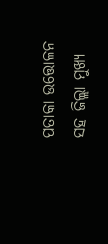ପତାକା ଉତ୍ତୋଳନ ସହ ଜିଲ୍ଲା ମୁଖ୍ୟ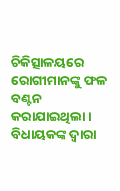ଚିକିତ୍ସାଳୟରେ ରୋଗୀମାନଙ୍କୁ ଫଳ ବଣ୍ଟନ କରାଯାଇଥିଲା । ବିଧାୟକଙ୍କ ଦ୍ବାରା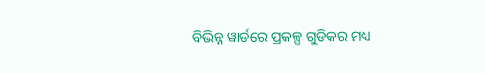ବିଭିନ୍ନ ୱାର୍ଡରେ ପ୍ରକଳ୍ପ ଗୁଡିକର ମଧ୍ୟ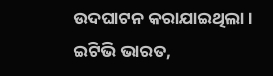ଉଦଘାଟନ କରାଯାଇଥିଲା ।
ଇଟିଭି ଭାରତ,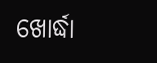ଖୋର୍ଦ୍ଧା